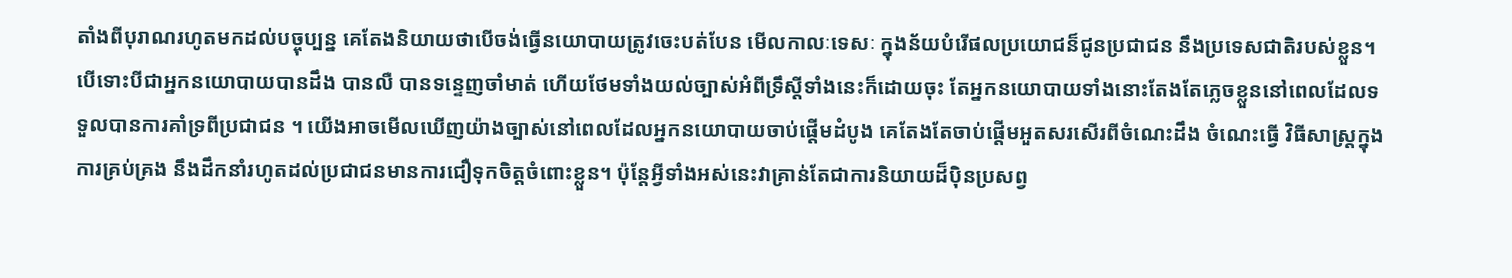តាំងពីបុរាណរហូតមកដល់បច្ចុប្បន្ន គេតែងនិយាយថាបើចង់ធ្វើនយោបាយត្រូវចេះបត់បែន មើលកាលៈទេសៈ ក្នុងន័យបំរើផលប្រយោជន៏ជូនប្រជាជន នឹងប្រទេសជាតិរបស់ខ្លួន។ បើទោះបីជាអ្នកនយោបាយបានដឹង បានលឺ បានទន្ទេញចាំមាត់ ហេីយថែមទាំងយល់ច្បាស់អំពីទ្រឹស្តីទាំងនេះក៏ដោយចុះ តែអ្នកនយោបាយទាំងនោះតែងតែភ្លេចខ្លួននៅពេលដែលទទួលបានការគាំទ្រពីប្រជាជន ។ យើងអាចមើលឃើញយ៉ាងច្បាស់នៅពេលដែលអ្នកនយោបាយចាប់ផ្តើមដំបូង គេតែងតែចាប់ផ្តើមអួតសរសើរពីចំណេះដឹង ចំណេះធ្វើ វិធីសាស្ត្រក្នុងការគ្រប់គ្រង នឹងដឹកនាំរហូតដល់ប្រជាជនមានការជឿទុកចិត្តចំពោះខ្លួន។ ប៉ុន្តែអ្វីទាំងអស់នេះវាគ្រាន់តែជាការនិយាយដ៏ប៉ិនប្រសព្វ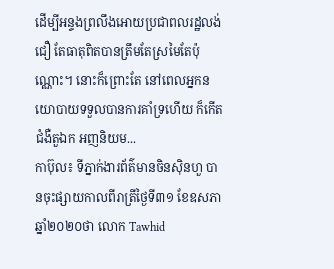ដើម្បីអន្ទងព្រលឹងអោយប្រជាពលរដ្ឋលង់ជឿ តែធាតុពិតបានត្រឹមតែស្រមៃតែប៉ុណ្ណោះ។ នោះក៏ព្រោះតែ នៅពេលអ្នកនយោបាយទទួលបានការគាំទ្រហើយ ក៏កើតជំងឺតួឯក អញនិយម...
កាប៊ុល៖ ទីភ្នាក់ងារព័ត៌មានចិនស៊ិនហួ បានចុះផ្សាយកាលពីរាត្រីថ្ងៃទី៣១ ខែឧសភា ឆ្នាំ២០២០ថា លោក Tawhid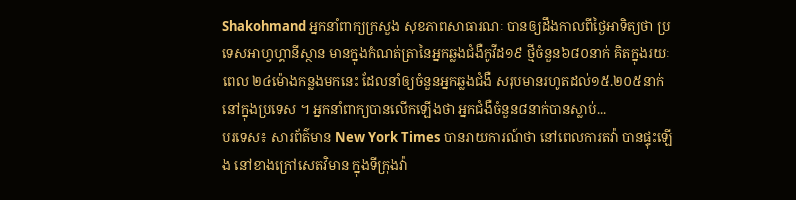Shakohmand អ្នកនាំពាក្យក្រសួង សុខភាពសាធារណៈ បានឲ្យដឹងកាលពីថ្ងៃអាទិត្យថា ប្រទេសអាហ្វហ្គានីស្ថាន មានក្នុងកំណត់ត្រានៃអ្នកឆ្លងជំងឺកូវីដ១៩ ថ្មីចំនួន៦៨០នាក់ គិតក្នុងរយៈពេល ២៤ម៉ោងកន្លងមកនេះ ដែលនាំឲ្យចំនួនអ្នកឆ្លងជំងឺ សរុបមានរហូតដល់១៥.២០៥នាក់ នៅក្នុងប្រទេស ។ អ្នកនាំពាក្យបានលើកឡើងថា អ្នកជំងឺចំនួន៨នាក់បានស្លាប់...
បរទេស៖ សារព័ត៌មាន New York Times បានរាយការណ៍ថា នៅពេលការតវ៉ា បានផ្ទុះឡើង នៅខាងក្រៅសេតវិមាន ក្នុងទីក្រុងវ៉ា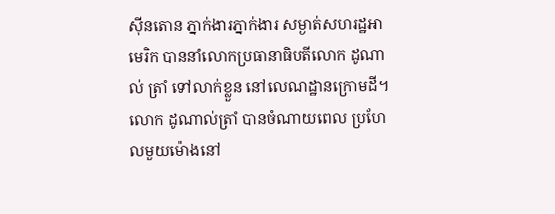ស៊ីនតោន ភ្នាក់ងារភ្នាក់ងារ សម្ងាត់សហរដ្ឋអាមេរិក បាននាំលោកប្រធានាធិបតីលោក ដូណាល់ ត្រាំ ទៅលាក់ខ្លួន នៅលេណដ្ឋានក្រោមដី។ លោក ដូណាល់ត្រាំ បានចំណាយពេល ប្រហែលមួយម៉ោងនៅ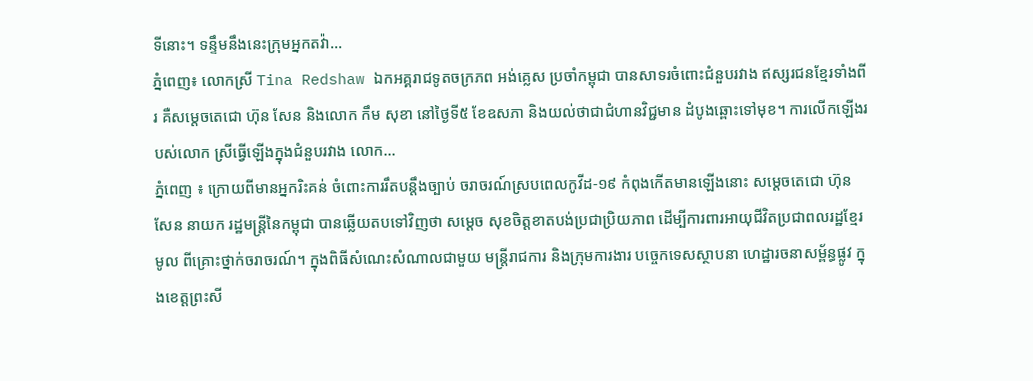ទីនោះ។ ទន្ទឹមនឹងនេះក្រុមអ្នកតវ៉ា...
ភ្នំពេញ៖ លោកស្រី Tina Redshaw ឯកអគ្គរាជទូតចក្រភព អង់គ្លេស ប្រចាំកម្ពុជា បានសាទរចំពោះជំនួបរវាង ឥស្សរជនខ្មែរទាំងពីរ គឺសម្តេចតេជោ ហ៊ុន សែន និងលោក កឹម សុខា នៅថ្ងៃទី៥ ខែឧសភា និងយល់ថាជាជំហានវិជ្ជមាន ដំបូងឆ្ពោះទៅមុខ។ ការលើកឡើងរបស់លោក ស្រីធ្វើឡើងក្នុងជំនួបរវាង លោក...
ភ្នំពេញ ៖ ក្រោយពីមានអ្នករិះគន់ ចំពោះការរឹតបន្ដឹងច្បាប់ ចរាចរណ៍ស្របពេលកូវីដ-១៩ កំពុងកើតមានឡើងនោះ សម្ដេចតេជោ ហ៊ុន សែន នាយក រដ្ឋមន្ដ្រីនៃកម្ពុជា បានឆ្លើយតបទៅវិញថា សម្ដេច សុខចិត្តខាតបង់ប្រជាប្រិយភាព ដើម្បីការពារអាយុជីវិតប្រជាពលរដ្ឋខ្មែរមូល ពីគ្រោះថ្នាក់ចរាចរណ៍។ ក្នុងពិធីសំណេះសំណាលជាមួយ មន្ត្រីរាជការ និងក្រុមការងារ បច្ចេកទេសស្ថាបនា ហេដ្ឋារចនាសម្ព័ន្ធផ្លូវ ក្នុងខេត្តព្រះសី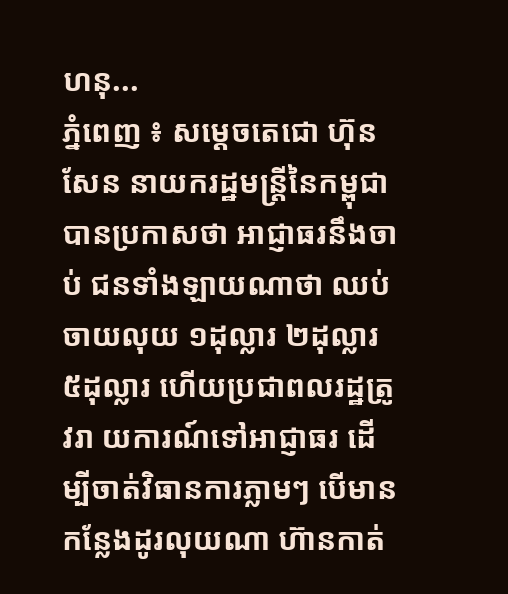ហនុ...
ភ្នំពេញ ៖ សម្ដេចតេជោ ហ៊ុន សែន នាយករដ្ឋមន្ដ្រីនៃកម្ពុជា បានប្រកាសថា អាជ្ញាធរនឹងចាប់ ជនទាំងឡាយណាថា ឈប់ចាយលុយ ១ដុល្លារ ២ដុល្លារ ៥ដុល្លារ ហើយប្រជាពលរដ្ឋត្រូវរា យការណ៍ទៅអាជ្ញាធរ ដើម្បីចាត់វិធានការភ្លាមៗ បើមានកន្លែងដូរលុយណា ហ៊ានកាត់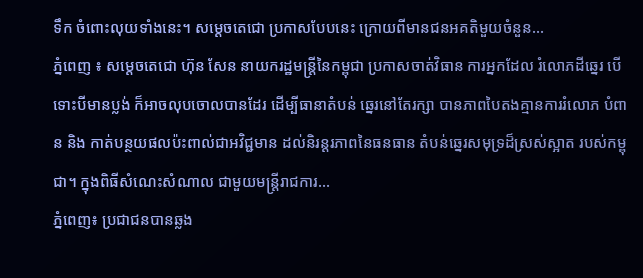ទឹក ចំពោះលុយទាំងនេះ។ សម្ដេចតេជោ ប្រកាសបែបនេះ ក្រោយពីមានជនអគតិមួយចំនួន...
ភ្នំពេញ ៖ សម្ដេចតេជោ ហ៊ុន សែន នាយករដ្ឋមន្ដ្រីនៃកម្ពុជា ប្រកាសចាត់វិធាន ការអ្នកដែល រំលោភដីឆ្នេរ បើទោះបីមានប្លង់ ក៏អាចលុបចោលបានដែរ ដើម្បីធានាតំបន់ ឆ្នេរនៅតែរក្សា បានភាពបៃតងគ្មានការរំលោភ បំពាន និង កាត់បន្ថយផលប៉ះពាល់ជាអវិជ្ជមាន ដល់និរន្តរភាពនៃធនធាន តំបន់ឆ្នេរសមុទ្រដ៏ស្រស់ស្អាត របស់កម្ពុជា។ ក្នុងពិធីសំណេះសំណាល ជាមួយមន្រ្តីរាជការ...
ភ្នំពេញ៖ ប្រជាជនបានឆ្លង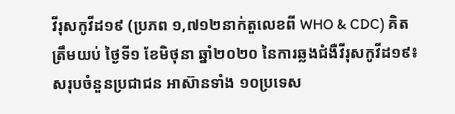វីរុសកូវីដ១៩ (ប្រភព ១,៧១២នាក់តួលេខពី WHO & CDC) គិតត្រឹមយប់ ថ្ងៃទី១ ខែមិថុនា ឆ្នាំ២០២០ នៃការឆ្លងជំងឺវីរុសកូវីដ១៩៖ សរុបចំនួនប្រជាជន អាស៊ានទាំង ១០ប្រទេស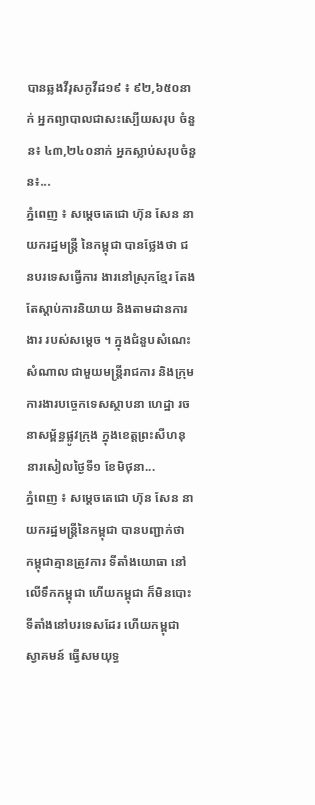បានឆ្លងវីរុសកូវីដ១៩ ៖ ៩២,៦៥០នាក់ អ្នកព្យាបាលជាសះស្បើយសរុប ចំនួន៖ ៤៣,២៤០នាក់ អ្នកស្លាប់សរុបចំនួន៖...
ភ្នំពេញ ៖ សម្ដេចតេជោ ហ៊ុន សែន នាយករដ្ឋមន្ដ្រី នៃកម្ពុជា បានថ្លែងថា ជនបរទេសធ្វើការ ងារនៅស្រុកខ្មែរ តែងតែស្ដាប់ការនិយាយ និងតាមដានការងារ របស់សម្ដេច ។ ក្នុងជំនួបសំណេះសំណាល ជាមួយមន្ត្រីរាជការ និងក្រុមការងារបច្ចេកទេសស្ថាបនា ហេដ្ឋា រចនាសម្ព័ន្ធផ្លូវក្រុង ក្នុងខេត្តព្រះសីហនុ នារសៀលថ្ងៃទី១ ខែមិថុនា...
ភ្នំពេញ ៖ សម្ដេចតេជោ ហ៊ុន សែន នាយករដ្ឋមន្ដ្រីនៃកម្ពុជា បានបញ្ជាក់ថា កម្ពុជាគ្មានត្រូវការ ទីតាំងយោធា នៅលើទឹកកម្ពុជា ហើយកម្ពុជា ក៏មិនបោះទីតាំងនៅបរទេសដែរ ហើយកម្ពុជា ស្វាគមន៍ ធ្វើសមយុទ្ធ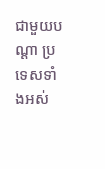ជាមួយបណ្ដា ប្រទេសទាំងអស់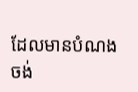ដែលមានបំណង ចង់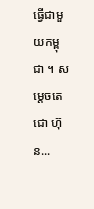ធ្វើជាមួយកម្ពុជា ។ សម្ដេចតេជោ ហ៊ុន...